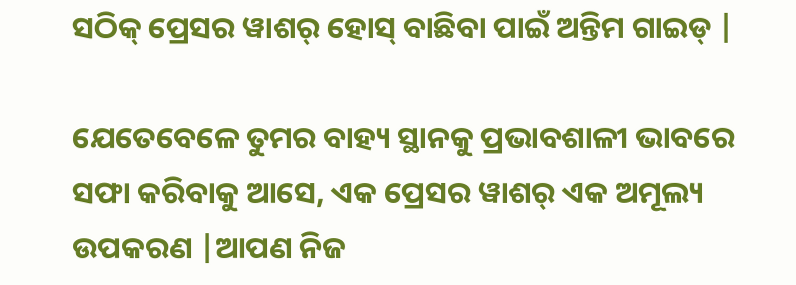ସଠିକ୍ ପ୍ରେସର ୱାଶର୍ ହୋସ୍ ବାଛିବା ପାଇଁ ଅନ୍ତିମ ଗାଇଡ୍ |

ଯେତେବେଳେ ତୁମର ବାହ୍ୟ ସ୍ଥାନକୁ ପ୍ରଭାବଶାଳୀ ଭାବରେ ସଫା କରିବାକୁ ଆସେ, ଏକ ପ୍ରେସର ୱାଶର୍ ଏକ ଅମୂଲ୍ୟ ଉପକରଣ |ଆପଣ ନିଜ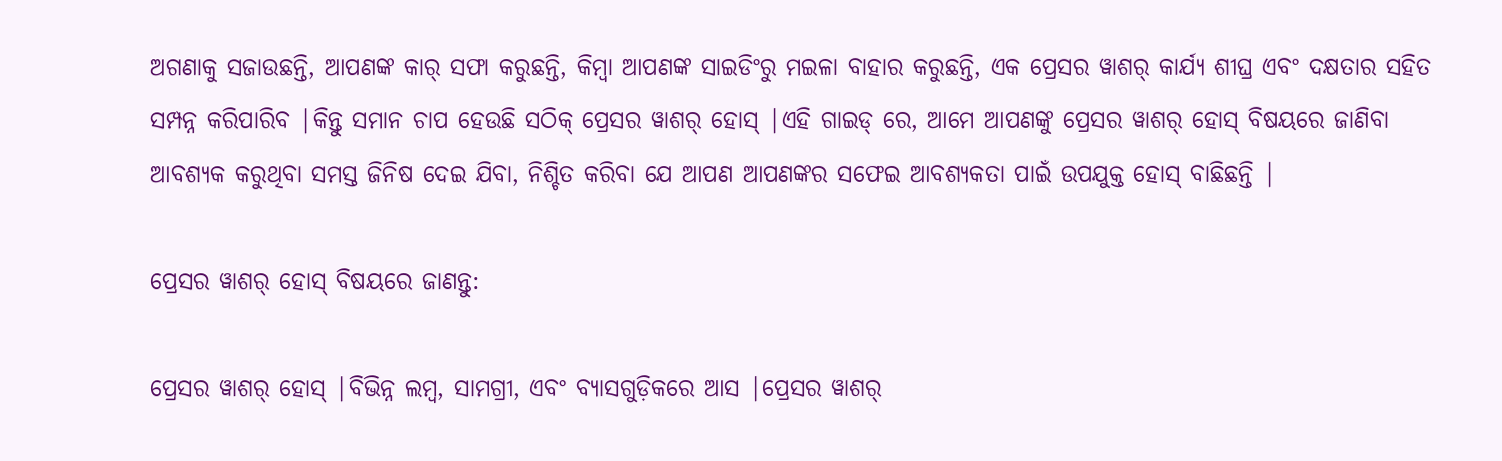ଅଗଣାକୁ ସଜାଉଛନ୍ତି, ଆପଣଙ୍କ କାର୍ ସଫା କରୁଛନ୍ତି, କିମ୍ବା ଆପଣଙ୍କ ସାଇଡିଂରୁ ମଇଳା ବାହାର କରୁଛନ୍ତି, ଏକ ପ୍ରେସର ୱାଶର୍ କାର୍ଯ୍ୟ ଶୀଘ୍ର ଏବଂ ଦକ୍ଷତାର ସହିତ ସମ୍ପନ୍ନ କରିପାରିବ |କିନ୍ତୁ ସମାନ ଚାପ ହେଉଛି ସଠିକ୍ ପ୍ରେସର ୱାଶର୍ ହୋସ୍ |ଏହି ଗାଇଡ୍ ରେ, ଆମେ ଆପଣଙ୍କୁ ପ୍ରେସର ୱାଶର୍ ହୋସ୍ ବିଷୟରେ ଜାଣିବା ଆବଶ୍ୟକ କରୁଥିବା ସମସ୍ତ ଜିନିଷ ଦେଇ ଯିବା, ନିଶ୍ଚିତ କରିବା ଯେ ଆପଣ ଆପଣଙ୍କର ସଫେଇ ଆବଶ୍ୟକତା ପାଇଁ ଉପଯୁକ୍ତ ହୋସ୍ ବାଛିଛନ୍ତି |

ପ୍ରେସର ୱାଶର୍ ହୋସ୍ ବିଷୟରେ ଜାଣନ୍ତୁ:

ପ୍ରେସର ୱାଶର୍ ହୋସ୍ |ବିଭିନ୍ନ ଲମ୍ବ, ସାମଗ୍ରୀ, ଏବଂ ବ୍ୟାସଗୁଡ଼ିକରେ ଆସ |ପ୍ରେସର ୱାଶର୍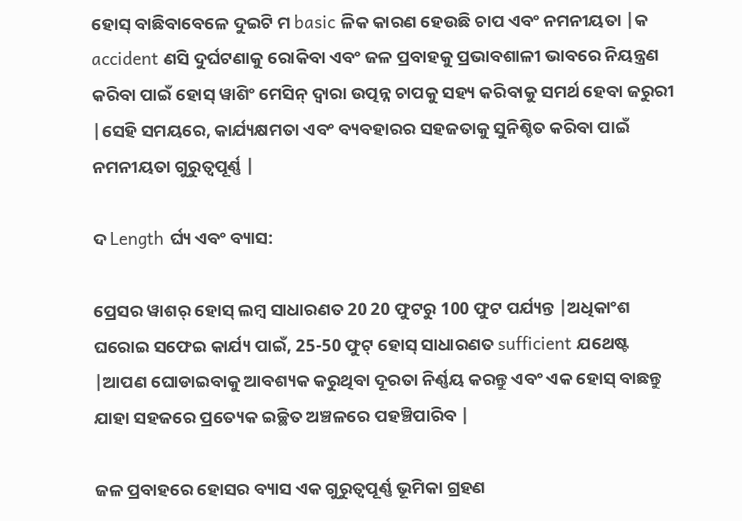ହୋସ୍ ବାଛିବାବେଳେ ଦୁଇଟି ମ basic ଳିକ କାରଣ ହେଉଛି ଚାପ ଏବଂ ନମନୀୟତା |କ accident ଣସି ଦୁର୍ଘଟଣାକୁ ରୋକିବା ଏବଂ ଜଳ ପ୍ରବାହକୁ ପ୍ରଭାବଶାଳୀ ଭାବରେ ନିୟନ୍ତ୍ରଣ କରିବା ପାଇଁ ହୋସ୍ ୱାଶିଂ ମେସିନ୍ ଦ୍ୱାରା ଉତ୍ପନ୍ନ ଚାପକୁ ସହ୍ୟ କରିବାକୁ ସମର୍ଥ ହେବା ଜରୁରୀ |ସେହି ସମୟରେ, କାର୍ଯ୍ୟକ୍ଷମତା ଏବଂ ବ୍ୟବହାରର ସହଜତାକୁ ସୁନିଶ୍ଚିତ କରିବା ପାଇଁ ନମନୀୟତା ଗୁରୁତ୍ୱପୂର୍ଣ୍ଣ |

ଦ Length ର୍ଘ୍ୟ ଏବଂ ବ୍ୟାସ:

ପ୍ରେସର ୱାଶର୍ ହୋସ୍ ଲମ୍ବ ସାଧାରଣତ 20 20 ଫୁଟରୁ 100 ଫୁଟ ପର୍ଯ୍ୟନ୍ତ |ଅଧିକାଂଶ ଘରୋଇ ସଫେଇ କାର୍ଯ୍ୟ ପାଇଁ, 25-50 ଫୁଟ୍ ହୋସ୍ ସାଧାରଣତ sufficient ଯଥେଷ୍ଟ |ଆପଣ ଘୋଡାଇବାକୁ ଆବଶ୍ୟକ କରୁଥିବା ଦୂରତା ନିର୍ଣ୍ଣୟ କରନ୍ତୁ ଏବଂ ଏକ ହୋସ୍ ବାଛନ୍ତୁ ଯାହା ସହଜରେ ପ୍ରତ୍ୟେକ ଇଚ୍ଛିତ ଅଞ୍ଚଳରେ ପହଞ୍ଚିପାରିବ |

ଜଳ ପ୍ରବାହରେ ହୋସର ବ୍ୟାସ ଏକ ଗୁରୁତ୍ୱପୂର୍ଣ୍ଣ ଭୂମିକା ଗ୍ରହଣ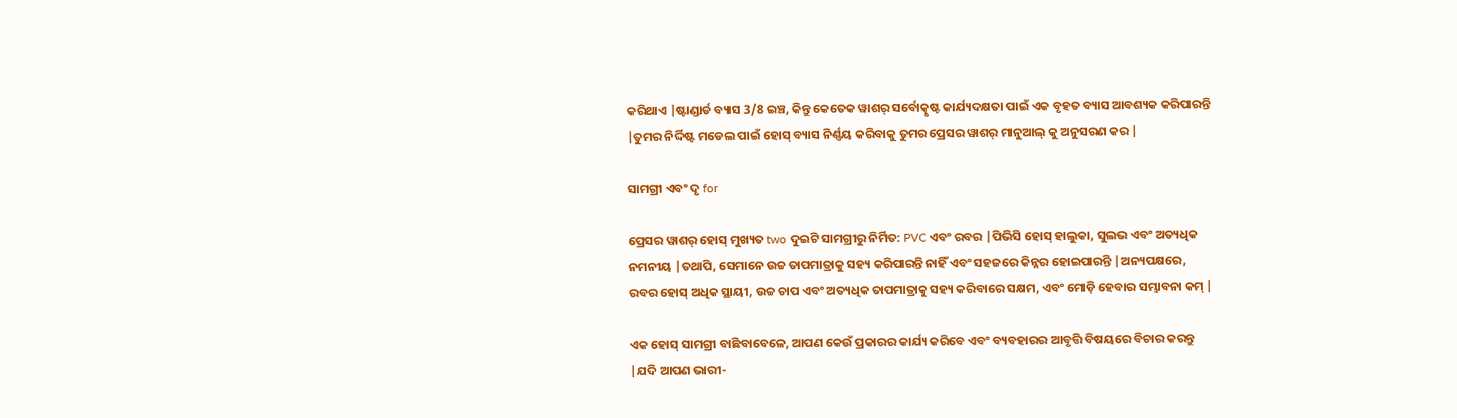କରିଥାଏ |ଷ୍ଟାଣ୍ଡାର୍ଡ ବ୍ୟାସ 3/8 ଇଞ୍ଚ, କିନ୍ତୁ କେତେକ ୱାଶର୍ ସର୍ବୋତ୍କୃଷ୍ଟ କାର୍ଯ୍ୟଦକ୍ଷତା ପାଇଁ ଏକ ବୃହତ ବ୍ୟାସ ଆବଶ୍ୟକ କରିପାରନ୍ତି |ତୁମର ନିର୍ଦ୍ଦିଷ୍ଟ ମଡେଲ ପାଇଁ ହୋସ୍ ବ୍ୟାସ ନିର୍ଣ୍ଣୟ କରିବାକୁ ତୁମର ପ୍ରେସର ୱାଶର୍ ମାନୁଆଲ୍ କୁ ଅନୁସରଣ କର |

ସାମଗ୍ରୀ ଏବଂ ଦୃ for

ପ୍ରେସର ୱାଶର୍ ହୋସ୍ ମୁଖ୍ୟତ two ଦୁଇଟି ସାମଗ୍ରୀରୁ ନିର୍ମିତ: PVC ଏବଂ ରବର |ପିଭିସି ହୋସ୍ ହାଲୁକା, ସୁଲଭ ଏବଂ ଅତ୍ୟଧିକ ନମନୀୟ |ତଥାପି, ସେମାନେ ଉଚ୍ଚ ତାପମାତ୍ରାକୁ ସହ୍ୟ କରିପାରନ୍ତି ନାହିଁ ଏବଂ ସହଜରେ କିନ୍ନର ହୋଇପାରନ୍ତି |ଅନ୍ୟପକ୍ଷରେ, ରବର ହୋସ୍ ଅଧିକ ସ୍ଥାୟୀ, ଉଚ୍ଚ ଚାପ ଏବଂ ଅତ୍ୟଧିକ ତାପମାତ୍ରାକୁ ସହ୍ୟ କରିବାରେ ସକ୍ଷମ, ଏବଂ ମୋଡ଼ି ହେବାର ସମ୍ଭାବନା କମ୍ |

ଏକ ହୋସ୍ ସାମଗ୍ରୀ ବାଛିବାବେଳେ, ଆପଣ କେଉଁ ପ୍ରକାରର କାର୍ଯ୍ୟ କରିବେ ଏବଂ ବ୍ୟବହାରର ଆବୃତ୍ତି ବିଷୟରେ ବିଚାର କରନ୍ତୁ |ଯଦି ଆପଣ ଭାରୀ-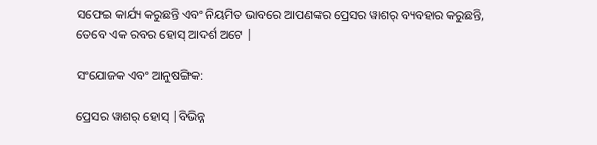ସଫେଇ କାର୍ଯ୍ୟ କରୁଛନ୍ତି ଏବଂ ନିୟମିତ ଭାବରେ ଆପଣଙ୍କର ପ୍ରେସର ୱାଶର୍ ବ୍ୟବହାର କରୁଛନ୍ତି, ତେବେ ଏକ ରବର ହୋସ୍ ଆଦର୍ଶ ଅଟେ |

ସଂଯୋଜକ ଏବଂ ଆନୁଷଙ୍ଗିକ:

ପ୍ରେସର ୱାଶର୍ ହୋସ୍ |ବିଭିନ୍ନ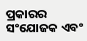ପ୍ରକାରର ସଂଯୋଜକ ଏବଂ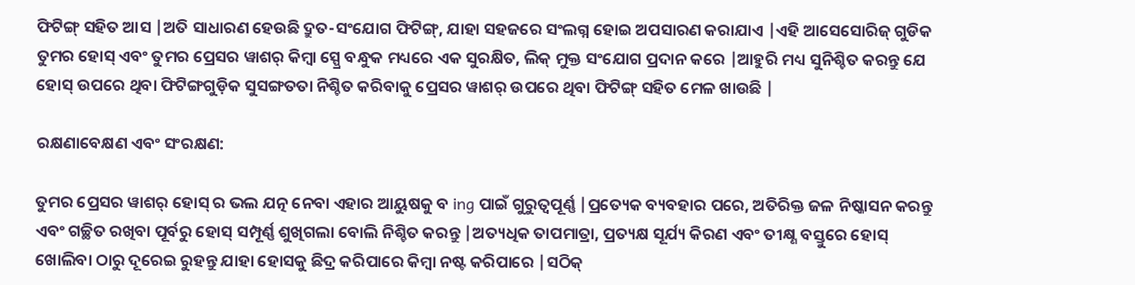ଫିଟିଙ୍ଗ୍ ସହିତ ଆସ |ଅତି ସାଧାରଣ ହେଉଛି ଦ୍ରୁତ-ସଂଯୋଗ ଫିଟିଙ୍ଗ୍, ଯାହା ସହଜରେ ସଂଲଗ୍ନ ହୋଇ ଅପସାରଣ କରାଯାଏ |ଏହି ଆସେସୋରିଜ୍ ଗୁଡିକ ତୁମର ହୋସ୍ ଏବଂ ତୁମର ପ୍ରେସର ୱାଶର୍ କିମ୍ବା ସ୍ପ୍ରେ ବନ୍ଧୁକ ମଧ୍ୟରେ ଏକ ସୁରକ୍ଷିତ, ଲିକ୍ ମୁକ୍ତ ସଂଯୋଗ ପ୍ରଦାନ କରେ |ଆହୁରି ମଧ୍ୟ ସୁନିଶ୍ଚିତ କରନ୍ତୁ ଯେ ହୋସ୍ ଉପରେ ଥିବା ଫିଟିଙ୍ଗଗୁଡ଼ିକ ସୁସଙ୍ଗତତା ନିଶ୍ଚିତ କରିବାକୁ ପ୍ରେସର ୱାଶର୍ ଉପରେ ଥିବା ଫିଟିଙ୍ଗ୍ ସହିତ ମେଳ ଖାଉଛି |

ରକ୍ଷଣାବେକ୍ଷଣ ଏବଂ ସଂରକ୍ଷଣ:

ତୁମର ପ୍ରେସର ୱାଶର୍ ହୋସ୍ ର ଭଲ ଯତ୍ନ ନେବା ଏହାର ଆୟୁଷକୁ ବ ing ପାଇଁ ଗୁରୁତ୍ୱପୂର୍ଣ୍ଣ |ପ୍ରତ୍ୟେକ ବ୍ୟବହାର ପରେ, ଅତିରିକ୍ତ ଜଳ ନିଷ୍କାସନ କରନ୍ତୁ ଏବଂ ଗଚ୍ଛିତ ରଖିବା ପୂର୍ବରୁ ହୋସ୍ ସମ୍ପୂର୍ଣ୍ଣ ଶୁଖିଗଲା ବୋଲି ନିଶ୍ଚିତ କରନ୍ତୁ |ଅତ୍ୟଧିକ ତାପମାତ୍ରା, ପ୍ରତ୍ୟକ୍ଷ ସୂର୍ଯ୍ୟ କିରଣ ଏବଂ ତୀକ୍ଷ୍ଣ ବସ୍ତୁରେ ହୋସ୍ ଖୋଲିବା ଠାରୁ ଦୂରେଇ ରୁହନ୍ତୁ ଯାହା ହୋସକୁ ଛିଦ୍ର କରିପାରେ କିମ୍ବା ନଷ୍ଟ କରିପାରେ |ସଠିକ୍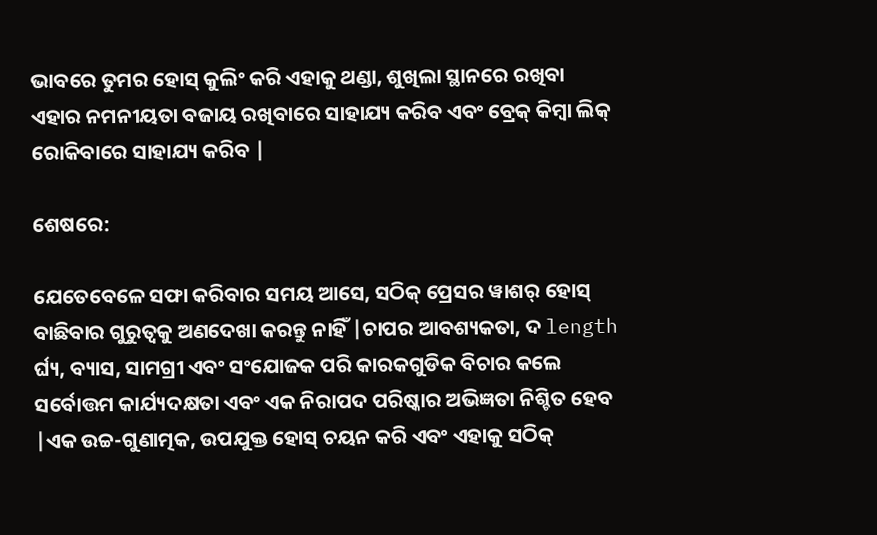ଭାବରେ ତୁମର ହୋସ୍ କୁଲିଂ କରି ଏହାକୁ ଥଣ୍ଡା, ଶୁଖିଲା ସ୍ଥାନରେ ରଖିବା ଏହାର ନମନୀୟତା ବଜାୟ ରଖିବାରେ ସାହାଯ୍ୟ କରିବ ଏବଂ ବ୍ରେକ୍ କିମ୍ବା ଲିକ୍ ରୋକିବାରେ ସାହାଯ୍ୟ କରିବ |

ଶେଷରେ:

ଯେତେବେଳେ ସଫା କରିବାର ସମୟ ଆସେ, ସଠିକ୍ ପ୍ରେସର ୱାଶର୍ ହୋସ୍ ବାଛିବାର ଗୁରୁତ୍ୱକୁ ଅଣଦେଖା କରନ୍ତୁ ନାହିଁ |ଚାପର ଆବଶ୍ୟକତା, ଦ length ର୍ଘ୍ୟ, ବ୍ୟାସ, ସାମଗ୍ରୀ ଏବଂ ସଂଯୋଜକ ପରି କାରକଗୁଡିକ ବିଚାର କଲେ ସର୍ବୋତ୍ତମ କାର୍ଯ୍ୟଦକ୍ଷତା ଏବଂ ଏକ ନିରାପଦ ପରିଷ୍କାର ଅଭିଜ୍ଞତା ନିଶ୍ଚିତ ହେବ |ଏକ ଉଚ୍ଚ-ଗୁଣାତ୍ମକ, ଉପଯୁକ୍ତ ହୋସ୍ ଚୟନ କରି ଏବଂ ଏହାକୁ ସଠିକ୍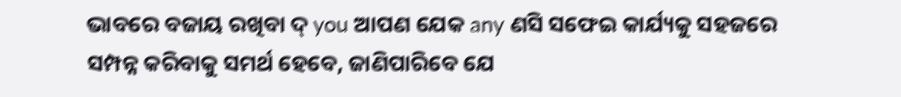ଭାବରେ ବଜାୟ ରଖିବା ଦ୍ you ଆପଣ ଯେକ any ଣସି ସଫେଇ କାର୍ଯ୍ୟକୁ ସହଜରେ ସମ୍ପନ୍ନ କରିବାକୁ ସମର୍ଥ ହେବେ, ଜାଣିପାରିବେ ଯେ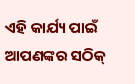ଏହି କାର୍ଯ୍ୟ ପାଇଁ ଆପଣଙ୍କର ସଠିକ୍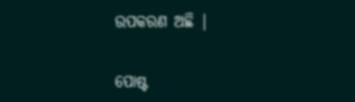ଉପକରଣ ଅଛି |


ପୋଷ୍ଟ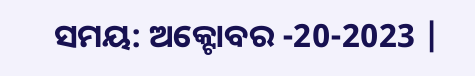ସମୟ: ଅକ୍ଟୋବର -20-2023 |